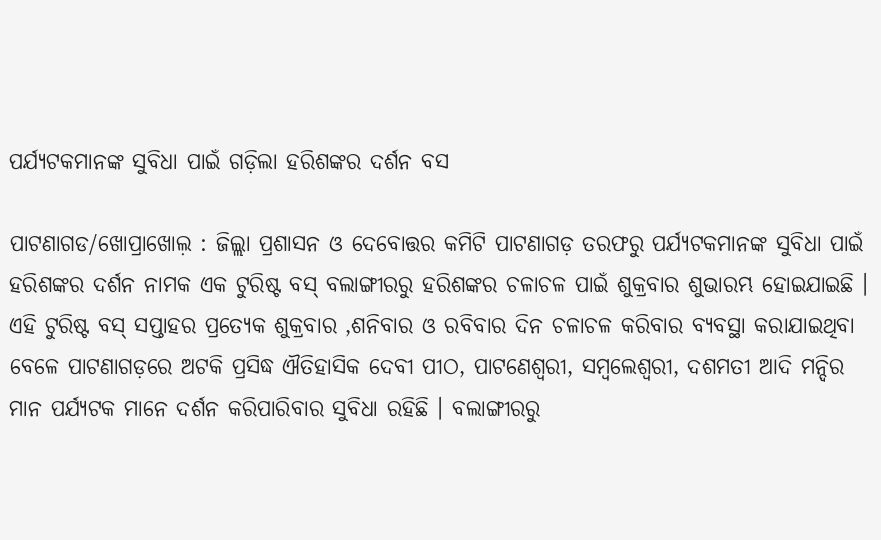ପର୍ଯ୍ୟଟକମାନଙ୍କ ସୁବିଧା ପାଇଁ ଗଡ଼ିଲା ହରିଶଙ୍କର ଦର୍ଶନ ବସ

ପାଟଣାଗଡ/ଖୋପ୍ରାଖୋଲ଼ : ଜିଲ୍ଲା ପ୍ରଶାସନ ଓ ଦେବୋତ୍ତର କମିଟି ପାଟଣାଗଡ଼ ତରଫରୁ ପର୍ଯ୍ୟଟକମାନଙ୍କ ସୁବିଧା ପାଇଁ ହରିଶଙ୍କର ଦର୍ଶନ ନାମକ ଏକ ଟୁରିଷ୍ଟ ବସ୍‌ ବଲାଙ୍ଗୀରରୁ ହରିଶଙ୍କର ଚଳାଚଳ ପାଇଁ ଶୁକ୍ରବାର ଶୁଭାରମ୍ଭ ହୋଇଯାଇଛି । ଏହି ଟୁରିଷ୍ଟ ବସ୍‌ ସପ୍ତାହର ପ୍ରତ୍ୟେକ ଶୁକ୍ରବାର ,ଶନିବାର ଓ ରବିବାର ଦିନ ଚଳାଚଳ କରିବାର ବ୍ୟବସ୍ଥା କରାଯାଇଥିବା ବେଳେ ପାଟଣାଗଡ଼ରେ ଅଟକି ପ୍ରସିଦ୍ଧ ଐତିହାସିକ ଦେବୀ ପୀଠ, ପାଟଣେଶ୍ୱରୀ, ସମ୍ବଲେଶ୍ୱରୀ, ଦଶମତୀ ଆଦି ମନ୍ଦିର ମାନ ପର୍ଯ୍ୟଟକ ମାନେ ଦର୍ଶନ କରିପାରିବାର ସୁବିଧା ରହିଛି । ବଲାଙ୍ଗୀରରୁ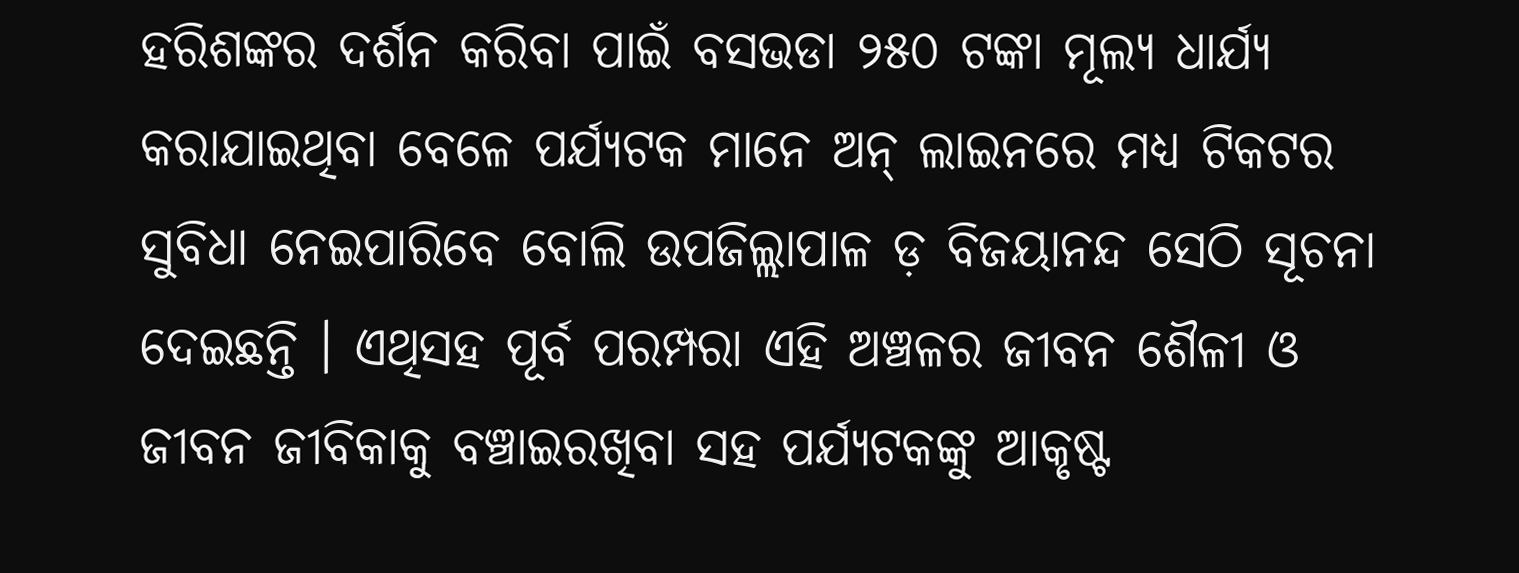ହରିଶଙ୍କର ଦର୍ଶନ କରିବା ପାଇଁ ବସଭଡା ୨୫୦ ଟଙ୍କା ମୂଲ୍ୟ ଧାର୍ଯ୍ୟ କରାଯାଇଥିବା ବେଳେ ପର୍ଯ୍ୟଟକ ମାନେ ଅନ୍‌ ଲାଇନରେ ମଧ୍ୟ ଟିକଟର ସୁବିଧା ନେଇପାରିବେ ବୋଲି ଉପଜିଲ୍ଲାପାଳ ଡ଼ ବିଜୟାନନ୍ଦ ସେଠି ସୂଚନା ଦେଇଛନ୍ତି । ଏଥିସହ ପୂର୍ବ ପରମ୍ପରା ଏହି ଅଞ୍ଚଳର ଜୀବନ ଶୈଳୀ ଓ ଜୀବନ ଜୀବିକାକୁ ବଞ୍ଚାଇରଖିବା ସହ ପର୍ଯ୍ୟଟକଙ୍କୁ ଆକୃଷ୍ଟ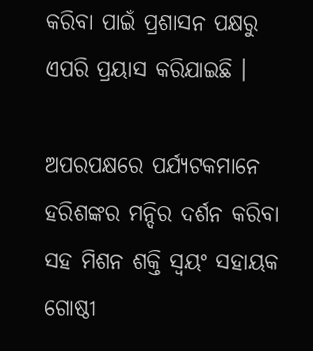କରିବା ପାଇଁ ପ୍ରଶାସନ ପକ୍ଷରୁ ଏପରି ପ୍ରୟାସ କରିଯାଇଛି ।

ଅପରପକ୍ଷରେ ପର୍ଯ୍ୟଟକମାନେ ହରିଶଙ୍କର ମନ୍ଦିର ଦର୍ଶନ କରିବା ସହ ମିଶନ ଶକ୍ତି ସ୍ୱୟଂ ସହାୟକ ଗୋଷ୍ଠୀ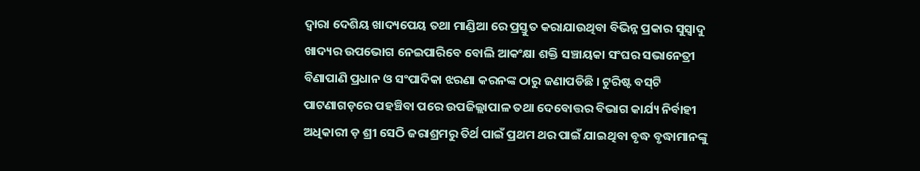ଦ୍ୱାରା ଦେଶିୟ ଖାଦ୍ୟପେୟ ତଥା ମାଣ୍ଡିଆ ରେ ପ୍ରସ୍ତୁତ କରାଯାଉଥିବା ବିଭିନ୍ନ ପ୍ରକାର ସୁସ୍ୱାଦୁ ଖାଦ୍ୟର ଉପଭୋଗ ନେଇପାରିବେ ବୋଲି ଆକଂକ୍ଷା ଶକ୍ତି ସଞ୍ଚାୟକା ସଂଘର ସଭାନେତ୍ରୀ ବିଣାପାଣି ପ୍ରଧାନ ଓ ସଂପାଦିକା ଝରଣା କରନଙ୍କ ଠାରୁ ଜଣାପଡିଛି । ଟୁରିଷ୍ଟ ବସ୍‌ଟି ପାଟଣାଗଡ଼ରେ ପହଞ୍ଚିବା ପରେ ଉପଜିଲ୍ଲାପାଳ ତଥା ଦେବୋତ୍ତର ବିଭାଗ କାର୍ଯ୍ୟ ନିର୍ବାହୀ ଅଧିକାରୀ ଡ଼ ଶ୍ରୀ ସେଠି ଜରାଶ୍ରମରୁ ତିର୍ଥ ପାଇଁ ପ୍ରଥମ ଥର ପାଇଁ ଯାଇଥିବା ବୃଦ୍ଧ ବୃଦ୍ଧାମାନଙ୍କୁ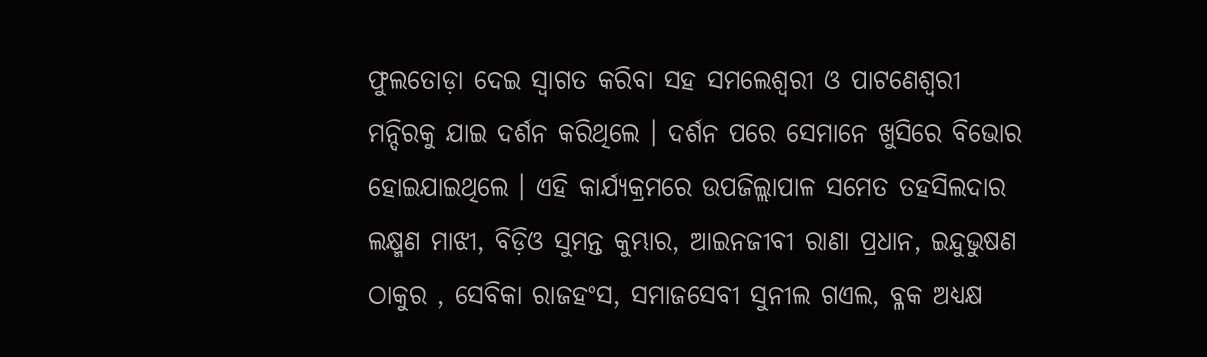ଫୁଲତୋଡ଼ା ଦେଇ ସ୍ୱାଗତ କରିବା ସହ ସମଲେଶ୍ୱରୀ ଓ ପାଟଣେଶ୍ୱରୀ ମନ୍ଦିରକୁ ଯାଇ ଦର୍ଶନ କରିଥିଲେ । ଦର୍ଶନ ପରେ ସେମାନେ ଖୁସିରେ ବିଭୋର ହୋଇଯାଇଥିଲେ । ଏହି କାର୍ଯ୍ୟକ୍ରମରେ ଉପଜିଲ୍ଲାପାଳ ସମେତ ତହସିଲଦାର ଲକ୍ଷ୍ମଣ ମାଝୀ, ବିଡ଼ିଓ ସୁମନ୍ତ କୁମ୍ଭାର, ଆଇନଜୀବୀ ରାଣା ପ୍ରଧାନ, ଇନ୍ଦୁଭୁଷଣ ଠାକୁର , ସେବିକା ରାଜହଂସ, ସମାଜସେବୀ ସୁନୀଲ ଗଏଲ, ବ୍ଳକ ଅଧ୍ୟକ୍ଷ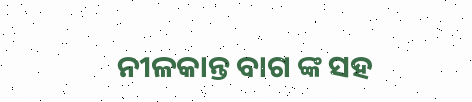ନୀଳକାନ୍ତ ବାଗ ଙ୍କ ସହ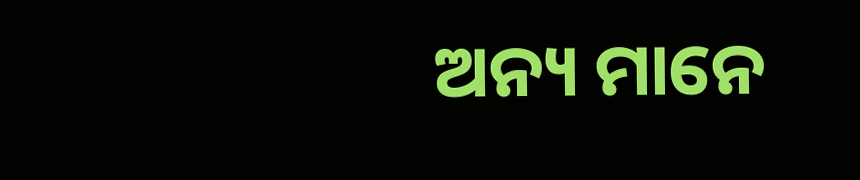ଅନ୍ୟ ମାନେ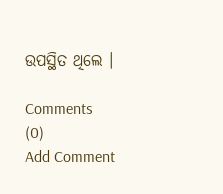ଉପସ୍ଥିତ ଥିଲେ ।

Comments (0)
Add Comment